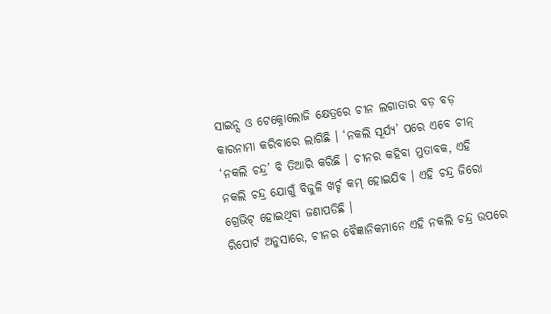ସାଇନ୍ସ ଓ ଟେକ୍ନୋଲୋଜି କ୍ଷେତ୍ରରେ ଚୀନ ଲଗାତାର ବଡ଼ ବଡ଼ କାରନାମା କରିବାରେ ଲାଗିଛି । ‘ନକଲି ସୂର୍ଯ୍ୟ’ ପରେ ଏବେ ଚୀନ୍ ‘ନକଲି ଚନ୍ଦ୍ର’ ବି ତିଆରି କରିଛି । ଚୀନର କହିବା ମୁତାବକ, ଏହି ନକଲି ଚନ୍ଦ୍ର ଯୋଗୁଁ ବିଜୁଳି ଖର୍ଚ୍ଚ କମ୍ ହୋଇଯିବ । ଏହି ଚନ୍ଦ୍ର ଜିରୋ ଗ୍ରେଭିଟ୍ ହୋଇଥିବା ଜଣାପଡିଛି ।
ରିପୋର୍ଟ ଅନୁସାରେ, ଚୀନର ବୈଜ୍ଞାନିକମାନେ ଏହି ନକଲି ଚନ୍ଦ୍ର ଉପରେ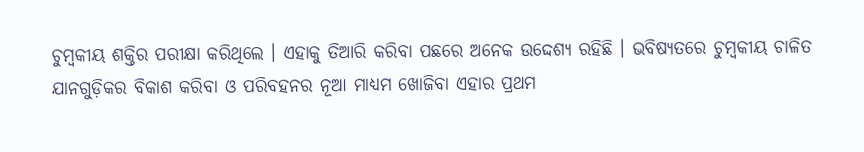ଚୁମ୍ବକୀୟ ଶକ୍ତିର ପରୀକ୍ଷା କରିଥିଲେ । ଏହାକୁ ତିଆରି କରିବା ପଛରେ ଅନେକ ଉଦ୍ଦେଶ୍ୟ ରହିଛି । ଭବିଷ୍ୟତରେ ଚୁମ୍ବକୀୟ ଚାଳିତ ଯାନଗୁଡ଼ିକର ବିକାଶ କରିବା ଓ ପରିବହନର ନୂଆ ମାଧ୍ୟମ ଖୋଜିବା ଏହାର ପ୍ରଥମ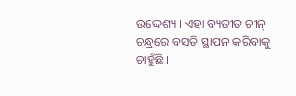ଉଦ୍ଦେଶ୍ୟ । ଏହା ବ୍ୟତୀତ ଚୀନ୍ ଚନ୍ଧ୍ରରେ ବସତି ସ୍ଥାପନ କରିବାକୁ ଚାହୁଁଛି ।